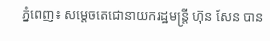ភ្នំពេញ៖ សម្តេចតេជោនាយករដ្ឋមន្ត្រី ហ៊ុន សែន បាន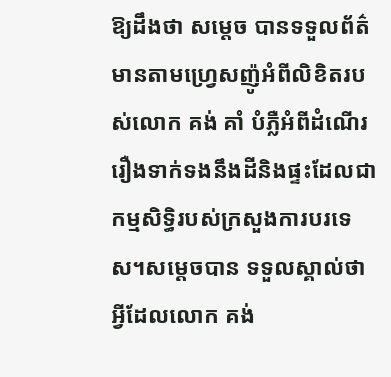ឱ្យដឹងថា សម្តេច បានទទួលព័ត៌មានតាមហ្រ្វេសញ៉ូអំពីលិខិតរបស់លោក គង់ គាំ បំភ្លឺអំពីដំណើររឿងទាក់ទងនឹងដីនិងផ្ទះដែលជាកម្មសិទ្ធិរបស់ក្រសួងការបរទេស។សម្តេចបាន ទទួលស្គាល់ថា អ្វីដែលលោក គង់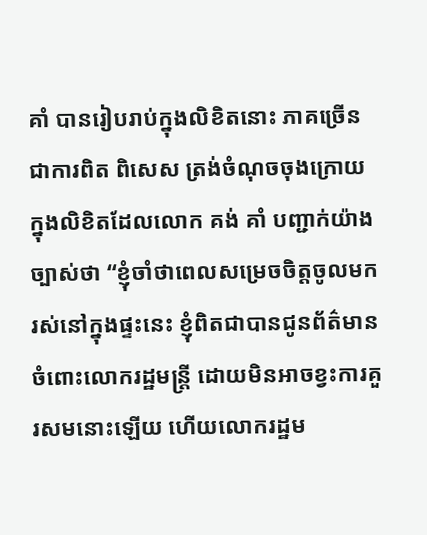គាំ បានរៀបរាប់ក្នុងលិខិតនោះ ភាគច្រើន ជាការពិត ពិសេស ត្រង់ចំណុចចុងក្រោយក្នុងលិខិតដែលលោក គង់ គាំ បញ្ជាក់យ៉ាងច្បាស់ថា “ខ្ញុំចាំថាពេលសម្រេចចិត្តចូលមករស់នៅក្នុងផ្ទះនេះ ខ្ញុំពិតជាបានជូនព័ត៌មានចំពោះលោករដ្ឋមន្រ្តី ដោយមិនអាចខ្វះការគួរសមនោះឡើយ ហើយលោករដ្ឋម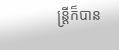ន្រ្តីក៏បាន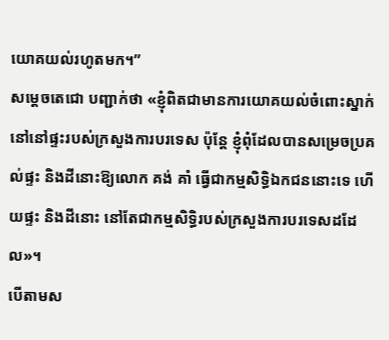យោគយល់រហូតមក។”
សម្តេចតេជោ បញ្ជាក់ថា «ខ្ញុំពិតជាមានការយោគយល់ចំពោះស្នាក់នៅនៅផ្ទះរបស់ក្រសួងការបរទេស ប៉ុន្តែ ខ្ញុំពុំដែលបានសម្រេចប្រគល់ផ្ទះ និងដីនោះឱ្យលោក គង់ គាំ ធ្វើជាកម្មសិទ្ធិឯកជននោះទេ ហើយផ្ទះ និងដីនោះ នៅតែជាកម្មសិទ្ធិរបស់ក្រសួងការបរទេសដដែល»។
បើតាមស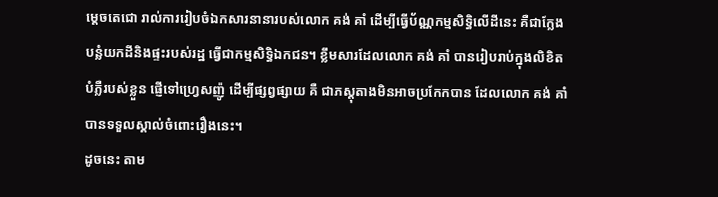ម្តេចតេជោ រាល់ការរៀបចំឯកសារនានារបស់លោក គង់ គាំ ដើម្បីធ្វើប័ណ្ណកម្មសិទ្ធិលើដីនេះ គឺជាក្លែងបន្លំយកដីនិងផ្ទះរបស់រដ្ឋ ធ្វើជាកម្មសិទ្ធិឯកជន។ ខ្លឹមសារដែលលោក គង់ គាំ បានរៀបរាប់ក្នុងលិខិតបំភ្លឺរបស់ខ្លួន ផ្ញើទៅហ្រ្វេសញ៉ូ ដើម្បីផ្សព្វផ្សាយ គឺ ជាភស្តុតាងមិនអាចប្រកែកបាន ដែលលោក គង់ គាំ បានទទួលស្គាល់ចំពោះរឿងនេះ។
ដូចនេះ តាម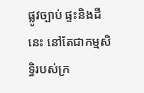ផ្លូវច្បាប់ ផ្ទះនិងដីនេះ នៅតែជាកម្មសិទ្ធិរបស់ក្រ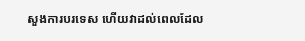សួងការបរទេស ហើយវាដល់ពេលដែល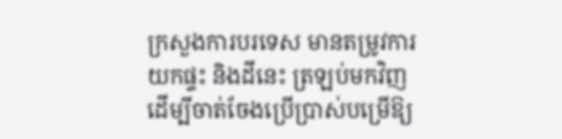ក្រសួងការបរទេស មានតម្រូវការយកផ្ទះ និងដីនេះ ត្រឡប់មកវិញ ដើម្បីចាត់ចែងប្រើប្រាស់បម្រើឱ្យ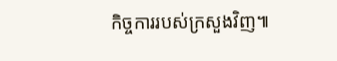កិច្ចការរបស់ក្រសួងវិញ៕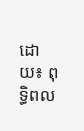ដោយ៖ ពុទ្ធិពល